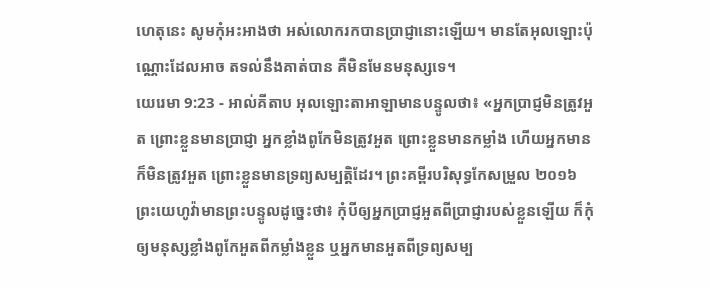ហេតុនេះ សូមកុំអះអាងថា អស់លោករកបានប្រាជ្ញានោះឡើយ។ មានតែអុលឡោះប៉ុណ្ណោះដែលអាច តទល់នឹងគាត់បាន គឺមិនមែនមនុស្សទេ។
យេរេមា 9:23 - អាល់គីតាប អុលឡោះតាអាឡាមានបន្ទូលថា៖ «អ្នកប្រាជ្ញមិនត្រូវអួត ព្រោះខ្លួនមានប្រាជ្ញា អ្នកខ្លាំងពូកែមិនត្រូវអួត ព្រោះខ្លួនមានកម្លាំង ហើយអ្នកមានក៏មិនត្រូវអួត ព្រោះខ្លួនមានទ្រព្យសម្បត្តិដែរ។ ព្រះគម្ពីរបរិសុទ្ធកែសម្រួល ២០១៦ ព្រះយេហូវ៉ាមានព្រះបន្ទូលដូច្នេះថា៖ កុំបីឲ្យអ្នកប្រាជ្ញអួតពីប្រាជ្ញារបស់ខ្លួនឡើយ ក៏កុំឲ្យមនុស្សខ្លាំងពូកែអួតពីកម្លាំងខ្លួន ឬអ្នកមានអួតពីទ្រព្យសម្ប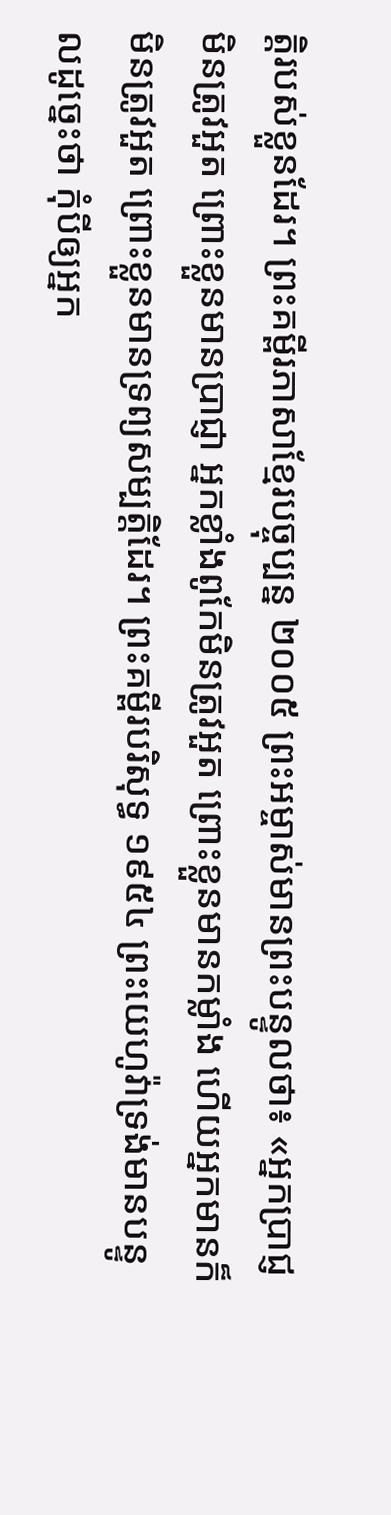ត្តិរបស់ខ្លួនដែរ។ ព្រះគម្ពីរភាសាខ្មែរបច្ចុប្បន្ន ២០០៥ ព្រះអម្ចាស់មានព្រះបន្ទូលថា៖ «អ្នកប្រាជ្ញមិនត្រូវអួត ព្រោះខ្លួនមានប្រាជ្ញា អ្នកខ្លាំងពូកែមិនត្រូវអួត ព្រោះខ្លួនមានកម្លាំង ហើយអ្នកមានក៏មិនត្រូវអួត ព្រោះខ្លួនមានទ្រព្យសម្បត្តិដែរ។ ព្រះគម្ពីរបរិសុទ្ធ ១៩៥៤ ព្រះយេហូវ៉ាទ្រង់មានបន្ទូលដូច្នេះថា កុំបីឲ្យអ្នក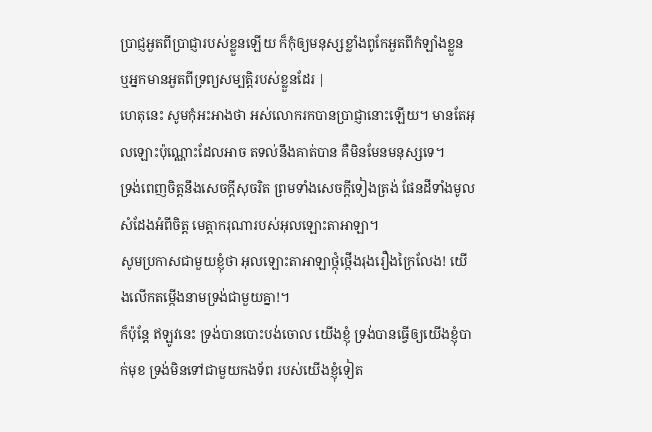ប្រាជ្ញអួតពីប្រាជ្ញារបស់ខ្លួនឡើយ ក៏កុំឲ្យមនុស្សខ្លាំងពូកែអួតពីកំឡាំងខ្លួន ឬអ្នកមានអួតពីទ្រព្យសម្បត្តិរបស់ខ្លួនដែរ |
ហេតុនេះ សូមកុំអះអាងថា អស់លោករកបានប្រាជ្ញានោះឡើយ។ មានតែអុលឡោះប៉ុណ្ណោះដែលអាច តទល់នឹងគាត់បាន គឺមិនមែនមនុស្សទេ។
ទ្រង់ពេញចិត្តនឹងសេចក្ដីសុចរិត ព្រមទាំងសេចក្ដីទៀងត្រង់ ផែនដីទាំងមូលសំដែងអំពីចិត្ត មេត្តាករុណារបស់អុលឡោះតាអាឡា។
សូមប្រកាសជាមួយខ្ញុំថា អុលឡោះតាអាឡាថ្កុំថ្កើងរុងរឿងក្រៃលែង! យើងលើកតម្កើងនាមទ្រង់ជាមួយគ្នា!។
ក៏ប៉ុន្តែ ឥឡូវនេះ ទ្រង់បានបោះបង់ចោល យើងខ្ញុំ ទ្រង់បានធ្វើឲ្យយើងខ្ញុំបាក់មុខ ទ្រង់មិនទៅជាមួយកងទ័ព របស់យើងខ្ញុំទៀត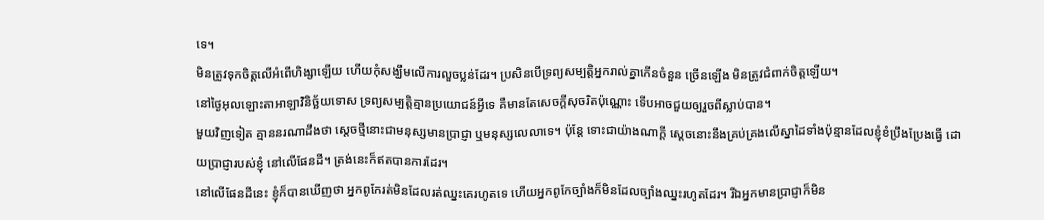ទេ។
មិនត្រូវទុកចិត្តលើអំពើហិង្សាឡើយ ហើយកុំសង្ឃឹមលើការលួចប្លន់ដែរ។ ប្រសិនបើទ្រព្យសម្បត្តិអ្នករាល់គ្នាកើនចំនួន ច្រើនឡើង មិនត្រូវជំពាក់ចិត្តឡើយ។
នៅថ្ងៃអុលឡោះតាអាឡាវិនិច្ឆ័យទោស ទ្រព្យសម្បត្តិគ្មានប្រយោជន៍អ្វីទេ គឺមានតែសេចក្ដីសុចរិតប៉ុណ្ណោះ ទើបអាចជួយឲ្យរួចពីស្លាប់បាន។
មួយវិញទៀត គ្មាននរណាដឹងថា ស្ដេចថ្មីនោះជាមនុស្សមានប្រាជ្ញា ឬមនុស្សលេលាទេ។ ប៉ុន្តែ ទោះជាយ៉ាងណាក្ដី ស្ដេចនោះនឹងគ្រប់គ្រងលើស្នាដៃទាំងប៉ុន្មានដែលខ្ញុំខំប្រឹងប្រែងធ្វើ ដោយប្រាជ្ញារបស់ខ្ញុំ នៅលើផែនដី។ ត្រង់នេះក៏ឥតបានការដែរ។
នៅលើផែនដីនេះ ខ្ញុំក៏បានឃើញថា អ្នកពូកែរត់មិនដែលរត់ឈ្នះគេរហូតទេ ហើយអ្នកពូកែច្បាំងក៏មិនដែលច្បាំងឈ្នះរហូតដែរ។ រីឯអ្នកមានប្រាជ្ញាក៏មិន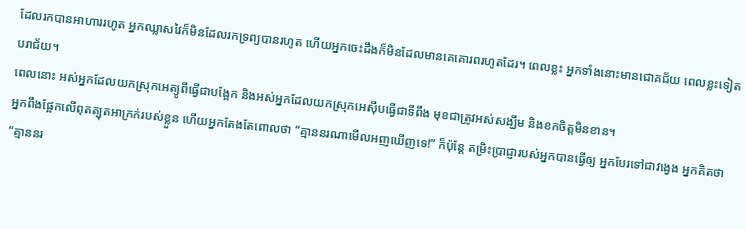ដែលរកបានអាហាររហូត អ្នកឈ្លាសវៃក៏មិនដែលរកទ្រព្យបានរហូត ហើយអ្នកចេះដឹងក៏មិនដែលមានគេគោរពរហូតដែរ។ ពេលខ្លះ អ្នកទាំងនោះមានជោគជ័យ ពេលខ្លះទៀតបរាជ័យ។
ពេលនោះ អស់អ្នកដែលយកស្រុកអេត្យូពីធ្វើជាបង្អែក និងអស់អ្នកដែលយកស្រុកអេស៊ីបធ្វើជាទីពឹង មុខជាត្រូវអស់សង្ឃឹម និងខកចិត្តមិនខាន។
អ្នកពឹងផ្អែកលើពុតត្បុតអាក្រក់របស់ខ្លួន ហើយអ្នកតែងតែពោលថា “គ្មាននរណាមើលអញឃើញទេ!” ក៏ប៉ុន្តែ តម្រិះប្រាជ្ញារបស់អ្នកបានធ្វើឲ្យ អ្នកបែរទៅជាវង្វេង អ្នកគិតថា “គ្មាននរ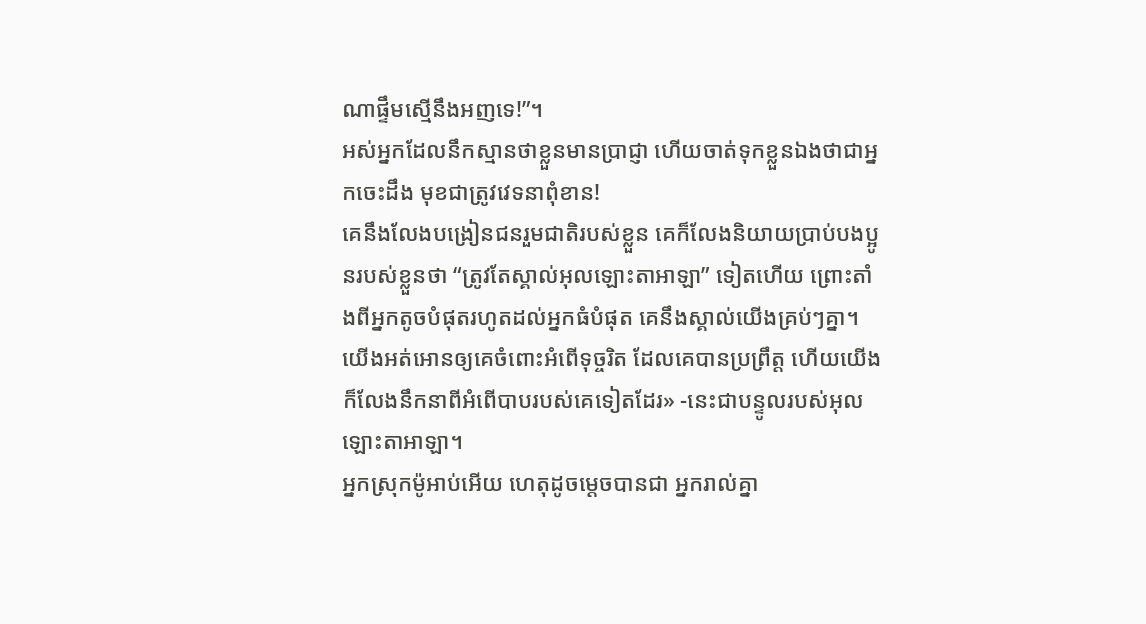ណាផ្ទឹមស្មើនឹងអញទេ!”។
អស់អ្នកដែលនឹកស្មានថាខ្លួនមានប្រាជ្ញា ហើយចាត់ទុកខ្លួនឯងថាជាអ្នកចេះដឹង មុខជាត្រូវវេទនាពុំខាន!
គេនឹងលែងបង្រៀនជនរួមជាតិរបស់ខ្លួន គេក៏លែងនិយាយប្រាប់បងប្អូនរបស់ខ្លួនថា “ត្រូវតែស្គាល់អុលឡោះតាអាឡា” ទៀតហើយ ព្រោះតាំងពីអ្នកតូចបំផុតរហូតដល់អ្នកធំបំផុត គេនឹងស្គាល់យើងគ្រប់ៗគ្នា។ យើងអត់អោនឲ្យគេចំពោះអំពើទុច្ចរិត ដែលគេបានប្រព្រឹត្ត ហើយយើងក៏លែងនឹកនាពីអំពើបាបរបស់គេទៀតដែរ» -នេះជាបន្ទូលរបស់អុលឡោះតាអាឡា។
អ្នកស្រុកម៉ូអាប់អើយ ហេតុដូចម្ដេចបានជា អ្នករាល់គ្នា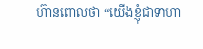ហ៊ានពោលថា “យើងខ្ញុំជាទាហា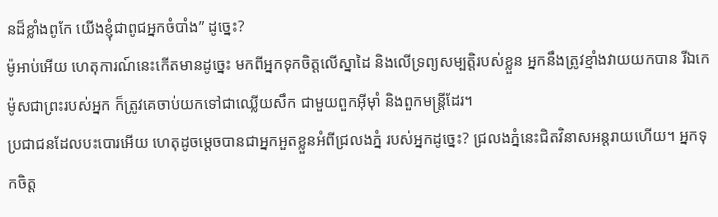នដ៏ខ្លាំងពូកែ យើងខ្ញុំជាពូជអ្នកចំបាំង” ដូច្នេះ?
ម៉ូអាប់អើយ ហេតុការណ៍នេះកើតមានដូច្នេះ មកពីអ្នកទុកចិត្តលើស្នាដៃ និងលើទ្រព្យសម្បត្តិរបស់ខ្លួន អ្នកនឹងត្រូវខ្មាំងវាយយកបាន រីឯកេម៉ូសជាព្រះរបស់អ្នក ក៏ត្រូវគេចាប់យកទៅជាឈ្លើយសឹក ជាមួយពួកអ៊ីមុាំ និងពួកមន្ត្រីដែរ។
ប្រជាជនដែលបះបោរអើយ ហេតុដូចម្ដេចបានជាអ្នកអួតខ្លួនអំពីជ្រលងភ្នំ របស់អ្នកដូច្នេះ? ជ្រលងភ្នំនេះជិតវិនាសអន្តរាយហើយ។ អ្នកទុកចិត្ត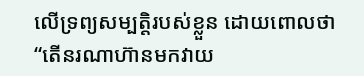លើទ្រព្យសម្បត្តិរបស់ខ្លួន ដោយពោលថា “តើនរណាហ៊ានមកវាយ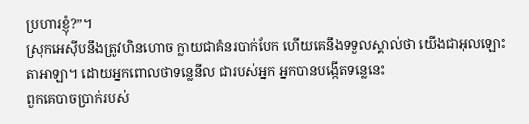ប្រហារខ្ញុំ?”។
ស្រុកអេស៊ីបនឹងត្រូវហិនហោច ក្លាយជាគំនរបាក់បែក ហើយគេនឹងទទួលស្គាល់ថា យើងជាអុលឡោះតាអាឡា។ ដោយអ្នកពោលថាទន្លេនីល ជារបស់អ្នក អ្នកបានបង្កើតទន្លេនេះ
ពួកគេបាចប្រាក់របស់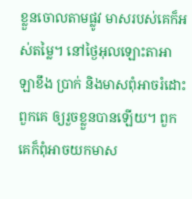ខ្លួនចោលតាមផ្លូវ មាសរបស់គេក៏អស់តម្លៃ។ នៅថ្ងៃអុលឡោះតាអាឡាខឹង ប្រាក់ និងមាសពុំអាចរំដោះពួកគេ ឲ្យរួចខ្លួនបានឡើយ។ ពួកគេក៏ពុំអាចយកមាស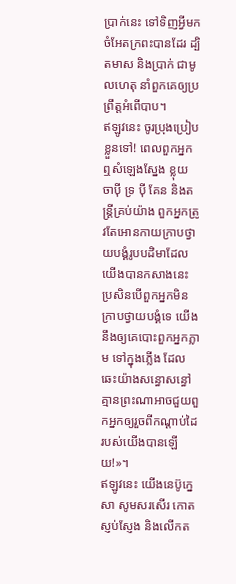ប្រាក់នេះ ទៅទិញអ្វីមកចំអែតក្រពះបានដែរ ដ្បិតមាស និងប្រាក់ ជាមូលហេតុ នាំពួកគេឲ្យប្រព្រឹត្តអំពើបាប។
ឥឡូវនេះ ចូរប្រុងប្រៀបខ្លួនទៅ! ពេលពួកអ្នកឮសំឡេងស្នែង ខ្លុយ ចាប៉ី ទ្រ ប៉ី គែន និងតន្ត្រីគ្រប់យ៉ាង ពួកអ្នកត្រូវតែអោនកាយក្រាបថ្វាយបង្គំរូបបដិមាដែលយើងបានកសាងនេះ ប្រសិនបើពួកអ្នកមិនក្រាបថ្វាយបង្គំទេ យើងនឹងឲ្យគេបោះពួកអ្នកភ្លាម ទៅក្នុងភ្លើង ដែលឆេះយ៉ាងសន្ធោសន្ធៅ គ្មានព្រះណាអាចជួយពួកអ្នកឲ្យរួចពីកណ្ដាប់ដៃរបស់យើងបានឡើយ!»។
ឥឡូវនេះ យើងនេប៊ូក្នេសា សូមសរសើរ កោតស្ញប់ស្ញែង និងលើកត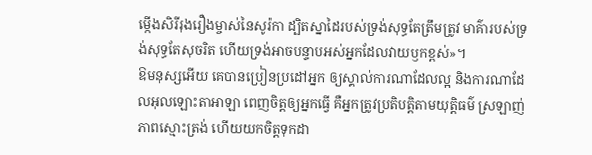ម្កើងសិរីរុងរឿងម្ចាស់នៃសូរ៉កា ដ្បិតស្នាដៃរបស់ទ្រង់សុទ្ធតែត្រឹមត្រូវ មាគ៌ារបស់ទ្រង់សុទ្ធតែសុចរិត ហើយទ្រង់អាចបន្ទាបអស់អ្នកដែលវាយឫកខ្ពស់»។
ឱមនុស្សអើយ គេបានប្រៀនប្រដៅអ្នក ឲ្យស្គាល់ការណាដែលល្អ និងការណាដែលអុលឡោះតាអាឡា ពេញចិត្តឲ្យអ្នកធ្វើ គឺអ្នកត្រូវប្រតិបត្តិតាមយុត្តិធម៌ ស្រឡាញ់ភាពស្មោះត្រង់ ហើយយកចិត្តទុកដា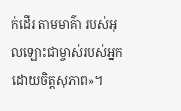ក់ដើរ តាមមាគ៌ា របស់អុលឡោះជាម្ចាស់របស់អ្នក ដោយចិត្តសុភាព»។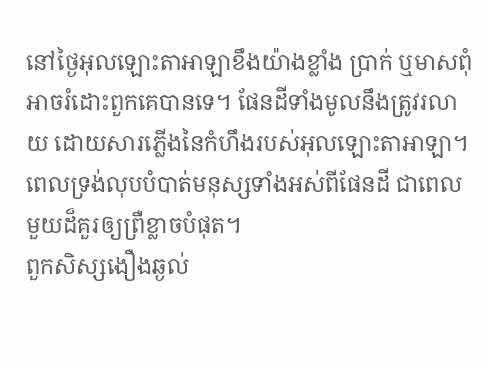នៅថ្ងៃអុលឡោះតាអាឡាខឹងយ៉ាងខ្លាំង ប្រាក់ ឬមាសពុំអាចរំដោះពួកគេបានទេ។ ផែនដីទាំងមូលនឹងត្រូវរលាយ ដោយសារភ្លើងនៃកំហឹងរបស់អុលឡោះតាអាឡា។ ពេលទ្រង់លុបបំបាត់មនុស្សទាំងអស់ពីផែនដី ជាពេលមួយដ៏គួរឲ្យព្រឺខ្លាចបំផុត។
ពួកសិស្សងឿងឆ្ងល់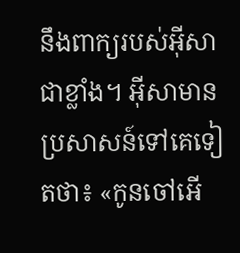នឹងពាក្យរបស់អ៊ីសាជាខ្លាំង។ អ៊ីសាមានប្រសាសន៍ទៅគេទៀតថា៖ «កូនចៅអើ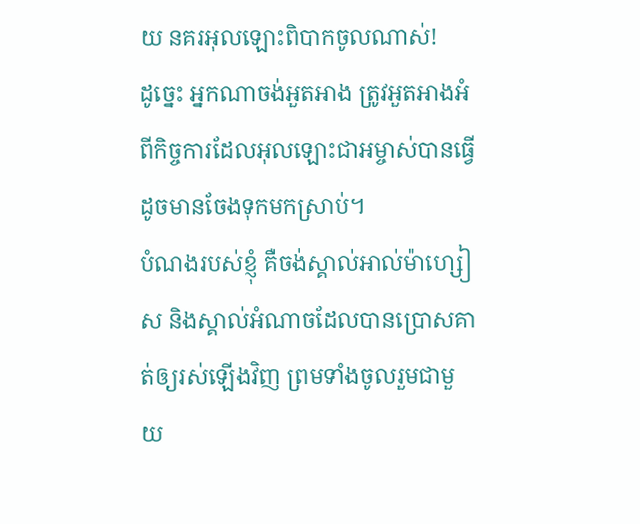យ នគរអុលឡោះពិបាកចូលណាស់!
ដូច្នេះ អ្នកណាចង់អួតអាង ត្រូវអួតអាងអំពីកិច្ចការដែលអុលឡោះជាអម្ចាស់បានធ្វើ ដូចមានចែងទុកមកស្រាប់។
បំណងរបស់ខ្ញុំ គឺចង់ស្គាល់អាល់ម៉ាហ្សៀស និងស្គាល់អំណាចដែលបានប្រោសគាត់ឲ្យរស់ឡើងវិញ ព្រមទាំងចូលរួមជាមួយ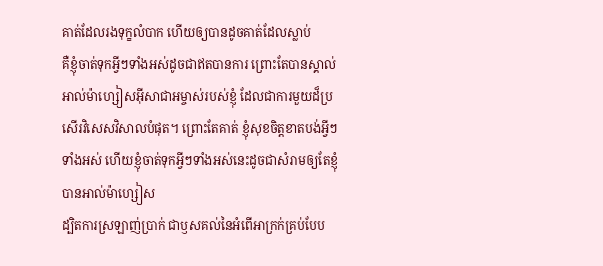គាត់ដែលរងទុក្ខលំបាក ហើយឲ្យបានដូចគាត់ដែលស្លាប់
គឺខ្ញុំចាត់ទុកអ្វីៗទាំងអស់ដូចជាឥតបានការ ព្រោះតែបានស្គាល់អាល់ម៉ាហ្សៀសអ៊ីសាជាអម្ចាស់របស់ខ្ញុំ ដែលជាការមួយដ៏ប្រសើរវិសេសវិសាលបំផុត។ ព្រោះតែគាត់ ខ្ញុំសុខចិត្ដខាតបង់អ្វីៗទាំងអស់ ហើយខ្ញុំចាត់ទុកអ្វីៗទាំងអស់នេះដូចជាសំរាមឲ្យតែខ្ញុំបានអាល់ម៉ាហ្សៀស
ដ្បិតការស្រឡាញ់ប្រាក់ ជាឫសគល់នៃអំពើអាក្រក់គ្រប់បែប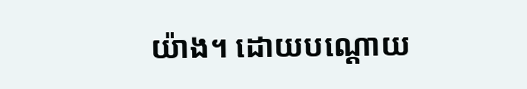យ៉ាង។ ដោយបណ្ដោយ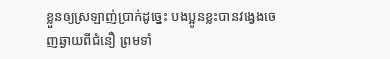ខ្លួនឲ្យស្រឡាញ់ប្រាក់ដូច្នេះ បងប្អូនខ្លះបានវង្វេងចេញឆ្ងាយពីជំនឿ ព្រមទាំ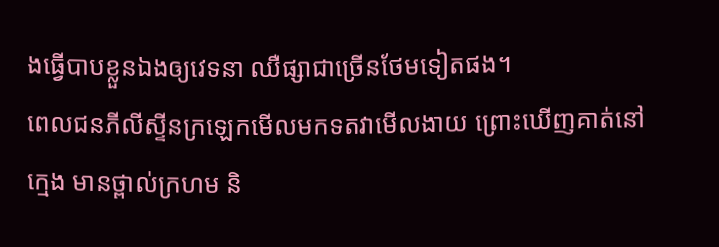ងធ្វើបាបខ្លួនឯងឲ្យវេទនា ឈឺផ្សាជាច្រើនថែមទៀតផង។
ពេលជនភីលីស្ទីនក្រឡេកមើលមកទតវាមើលងាយ ព្រោះឃើញគាត់នៅក្មេង មានថ្ពាល់ក្រហម និ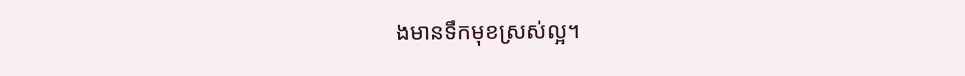ងមានទឹកមុខស្រស់ល្អ។